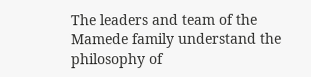The leaders and team of the Mamede family understand the philosophy of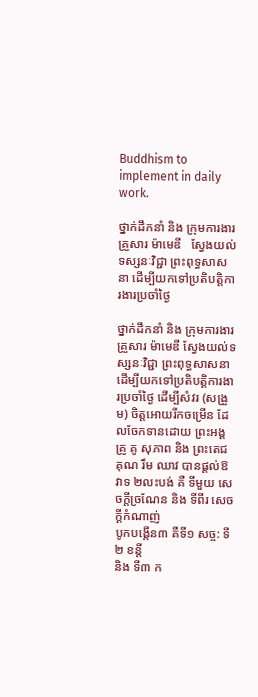Buddhism to implement in daily work.

ថ្នាក់ដឹកនាំ និង ក្រុមការងារ គ្រួសារ ម៉ាមេឌី   ស្វែងយល់ទស្សនៈវិជ្ជា ព្រះពុទ្ធសាសនា ដើម្បីយកទៅប្រតិបត្តិការងារប្រចាំថ្ងៃ

ថ្នាក់ដឹកនាំ និង ក្រុមការងារ គ្រួសារ ម៉ាមេឌី ស្វែងយល់ទស្សនៈវិជ្ជា ព្រះពុទ្ធសាសនា ដើម្បីយកទៅប្រតិបត្តិការងារប្រចាំថ្ងៃ ដើម្បីសំវរ (សង្រួម) ចិត្តអោយរីកចម្រើន ដែលចែកទានដោយ ព្រះអង្គគ្រូ គូ សុភាព និង ព្រះតេជគុណ រឹម ឈាវ បានផ្តល់ឱវាទ ២លះបង់ គឺ ទីមួយ សេចក្ដីច្រណែន និង ទីពីរ សេចក្ដីកំណាញ់
បូកបង្កើន៣ គឺទី១ សច្ច: ទី២ ខន្តី
និង ទី៣ ក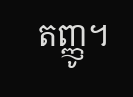តញ្ញូ។